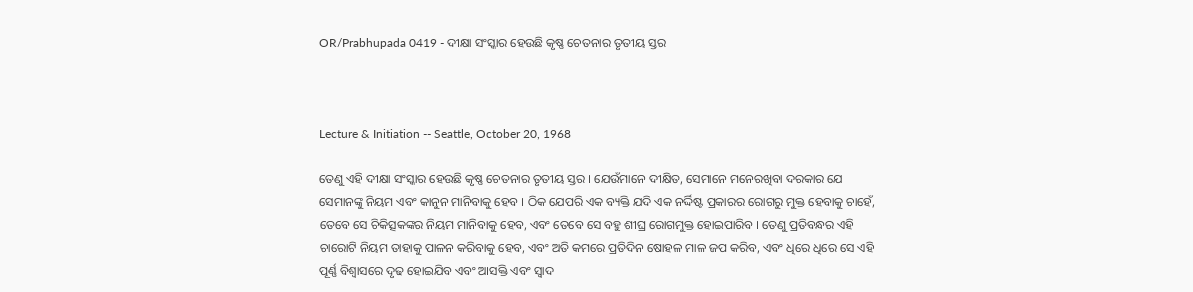OR/Prabhupada 0419 - ଦୀକ୍ଷା ସଂସ୍କାର ହେଉଛି କୃଷ୍ଣ ଚେତନାର ତୃତୀୟ ସ୍ତର



Lecture & Initiation -- Seattle, October 20, 1968

ତେଣୁ ଏହି ଦୀକ୍ଷା ସଂସ୍କାର ହେଉଛି କୃଷ୍ଣ ଚେତନାର ତୃତୀୟ ସ୍ତର । ଯେଉଁମାନେ ଦୀକ୍ଷିତ, ସେମାନେ ମନେରଖିବା ଦରକାର ଯେ ସେମାନଙ୍କୁ ନିୟମ ଏବଂ କାନୁନ ମାନିବାକୁ ହେବ । ଠିକ ଯେପରି ଏକ ବ୍ୟକ୍ତି ଯଦି ଏକ ନର୍ଦ୍ଦିଷ୍ଟ ପ୍ରକାରର ରୋଗରୁ ମୁକ୍ତ ହେବାକୁ ଚାହେଁ, ତେବେ ସେ ଚିକିତ୍ସକଙ୍କର ନିୟମ ମାନିବାକୁ ହେବ, ଏବଂ ତେବେ ସେ ବହୁ ଶୀଘ୍ର ରୋଗମୁକ୍ତ ହୋଇପାରିବ । ତେଣୁ ପ୍ରତିବନ୍ଧର ଏହି ଚାରୋଟି ନିୟମ ତାହାକୁ ପାଳନ କରିବାକୁ ହେବ, ଏବଂ ଅତି କମରେ ପ୍ରତିଦିନ ଷୋହଳ ମାଳ ଜପ କରିବ, ଏବଂ ଧିରେ ଧିରେ ସେ ଏହି ପୂର୍ଣ୍ଣ ବିଶ୍ଵାସରେ ଦୃଢ ହୋଇଯିବ ଏବଂ ଆସକ୍ତି ଏବଂ ସ୍ଵାଦ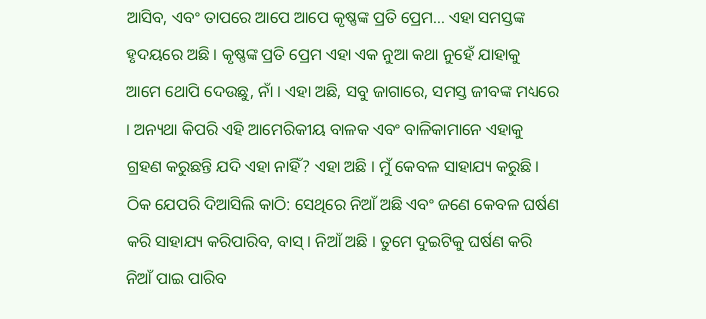ଆସିବ, ଏବଂ ତାପରେ ଆପେ ଆପେ କୃଷ୍ଣଙ୍କ ପ୍ରତି ପ୍ରେମ... ଏହା ସମସ୍ତଙ୍କ ହୃଦୟରେ ଅଛି । କୃଷ୍ଣଙ୍କ ପ୍ରତି ପ୍ରେମ ଏହା ଏକ ନୁଆ କଥା ନୁହେଁ ଯାହାକୁ ଆମେ ଥୋପି ଦେଉଛୁ, ନାଁ । ଏହା ଅଛି, ସବୁ ଜାଗାରେ, ସମସ୍ତ ଜୀବଙ୍କ ମଧ୍ୟରେ । ଅନ୍ୟଥା କିପରି ଏହି ଆମେରିକୀୟ ବାଳକ ଏବଂ ବାଳିକାମାନେ ଏହାକୁ ଗ୍ରହଣ କରୁଛନ୍ତି ଯଦି ଏହା ନାହିଁ? ଏହା ଅଛି । ମୁଁ କେବଳ ସାହାଯ୍ୟ କରୁଛି । ଠିକ ଯେପରି ଦିଆସିଲି କାଠି: ସେଥିରେ ନିଆଁ ଅଛି ଏବଂ ଜଣେ କେବଳ ଘର୍ଷଣ କରି ସାହାଯ୍ୟ କରିପାରିବ, ବାସ୍ । ନିଆଁ ଅଛି । ତୁମେ ଦୁଇଟିକୁ ଘର୍ଷଣ କରି ନିଆଁ ପାଇ ପାରିବ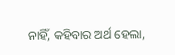ନାହିଁ, କହିବାର ଅର୍ଥ ହେଲା,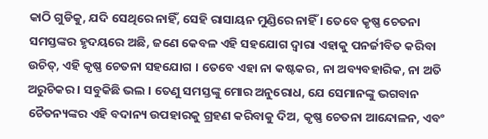କାଠି ଗୁଡିକୁ, ଯଦି ସେଥିରେ ନାହିଁ, ସେହି ରାସାୟନ ମୁଣ୍ଡିରେ ନାହିଁ । ତେବେ କୃଷ୍ଣ ଚେତନା ସମସ୍ତଙ୍କର ହୃଦୟରେ ଅଛି, ଜଣେ କେବଳ ଏହି ସହଯୋଗ ଦ୍ଵାରା ଏହାକୁ ପନର୍ଜୀବିତ କରିବା ଉଚିତ୍, ଏହି କୃଷ୍ଣ ଚେତନା ସହଯୋଗ । ତେବେ ଏହା ନା କଷ୍ଟକର, ନା ଅବ୍ୟବହାରିକ, ନା ଅତି ଅରୁଚିକର । ସବୁକିଛି ଭଲ । ତେଣୁ ସମସ୍ତଙ୍କୁ ମୋର ଅନୁରୋଧ, ଯେ ସେମାନଙ୍କୁ ଭଗବାନ ଚୈତନ୍ୟଙ୍କର ଏହି ବଦାନ୍ୟ ଉପହାରକୁ ଗ୍ରହଣ କରିବାକୁ ଦିଅ, କୃଷ୍ଣ ଚେତନା ଆନ୍ଦୋଳନ, ଏବଂ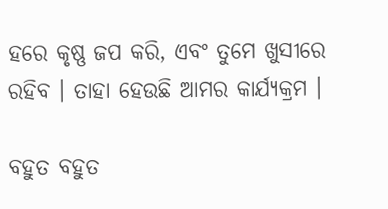ହରେ କୃଷ୍ଣ ଜପ କରି, ଏବଂ ତୁମେ ଖୁସୀରେ ରହିବ । ତାହା ହେଉଛି ଆମର କାର୍ଯ୍ୟକ୍ରମ ।

ବହୁତ ବହୁତ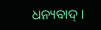ଧନ୍ୟବାଦ୍ ।